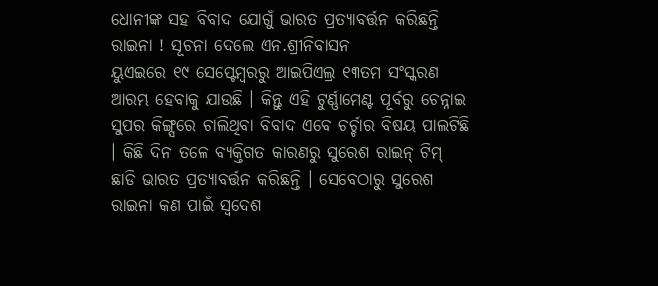ଧୋନୀଙ୍କ ସହ ବିବାଦ ଯୋଗୁଁ ଭାରତ ପ୍ରତ୍ୟାବର୍ତ୍ତନ କରିଛନ୍ତି ରାଇନା ! ସୂଚନା ଦେଲେ ଏନ.ଶ୍ରୀନିବାସନ
ୟୁଏଇରେ ୧୯ ସେପ୍ଟେମ୍ବରରୁ ଆଇପିଏଲ୍ର ୧୩ତମ ସଂସ୍କରଣ ଆରମ୍ଭ ହେବାକୁ ଯାଉଛି । କିନ୍ତୁ ଏହି ଟୁର୍ଣ୍ଣାମେଣ୍ଟ ପୂର୍ବରୁ ଚେନ୍ନାଇ ସୁପର କିଙ୍ଗ୍ସରେ ଚାଲିଥିବା ବିବାଦ ଏବେ ଚର୍ଚ୍ଚାର ବିଷୟ ପାଲଟିଛି । କିଛି ଦିନ ତଳେ ବ୍ୟକ୍ତିଗତ କାରଣରୁ ସୁରେଶ ରାଇନ୍ ଟିମ୍ ଛାଡି ଭାରତ ପ୍ରତ୍ୟାବର୍ତ୍ତନ କରିଛନ୍ତି । ସେବେଠାରୁ ସୁରେଶ ରାଇନା କଣ ପାଇଁ ସ୍ୱଦେଶ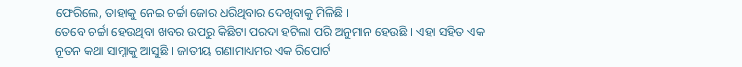ଫେରିଲେ, ତାହାକୁ ନେଇ ଚର୍ଚ୍ଚା ଜୋର ଧରିଥିବାର ଦେଖିବାକୁ ମିଳିଛି ।
ତେବେ ଚର୍ଚ୍ଚା ହେଉଥିବା ଖବର ଉପରୁ କିଛିଟା ପରଦା ହଟିଲା ପରି ଅନୁମାନ ହେଉଛି । ଏହା ସହିତ ଏକ ନୂତନ କଥା ସାମ୍ନାକୁ ଆସୁଛି । ଜାତୀୟ ଗଣାମାଧ୍ୟମର ଏକ ରିପୋର୍ଟ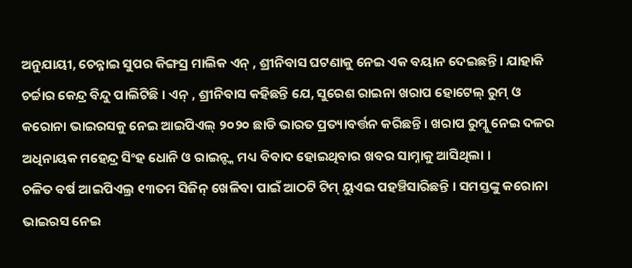ଅନୁଯାୟୀ, ଚେନ୍ନାଇ ସୁପର କିଙ୍ଗସ୍ର ମାଲିକ ଏନ୍ , ଶ୍ରୀନିବାସ ଘଟଣାକୁ ନେଇ ଏକ ବୟାନ ଦେଇଛନ୍ତି । ଯାହାକି ଚର୍ଚ୍ଚାର କେନ୍ଦ୍ର ବିନ୍ଦୁ ପାଲିଟିଛି । ଏନ୍ , ଶ୍ରୀନିବାସ କହିଛନ୍ତି ଯେ, ସୁରେଶ ରାଇନା ଖରାପ ହୋଟେଲ୍ ରୁମ୍ ଓ କରୋନା ଭାଇରସକୁ ନେଇ ଆଇପିଏଲ୍ ୨୦୨୦ ଛାଡି ଭାରତ ପ୍ରତ୍ୟାବର୍ତ୍ତନ କରିଛନ୍ତି । ଖରାପ ରୁମ୍କୁ ନେଇ ଦଳର ଅଧିନାୟକ ମହେନ୍ଦ୍ର ସିଂହ ଧୋନି ଓ ରାଇନ୍ଙ୍କ ମଧ୍ୟ ବିବାଦ ହୋଇଥିବାର ଖବର ସାମ୍ନାକୁ ଆସିଥିଲା ।
ଚଳିତ ବର୍ଷ ଆଇପିଏଲ୍ର ୧୩ତମ ସିଜିନ୍ ଖେଳିବା ପାଇଁ ଆଠଟି ଟିମ୍ ୟୁଏଇ ପହଞ୍ଚିସାରିଛନ୍ତି । ସମସ୍ତଙ୍କୁ କରୋନା ଭାଇରସ ନେଇ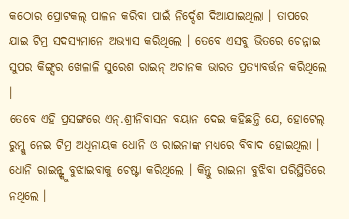କଠୋର ପ୍ରୋଟକଲ୍ ପାଳନ କରିବା ପାଇଁ ନିର୍ଦ୍ଦେଶ ଦିଆଯାଇଥିଲା । ତାପରେ ଯାଇ ଟିମ୍ର ସଦସ୍ୟମାନେ ଅଭ୍ୟାସ କରିଥିଲେ । ତେବେ ଏସବୁ ଭିତରେ ଚେନ୍ନାଇ ସୁପର କିଙ୍ଗ୍ସର ଖେଳାଳି ସୁରେଶ ରାଇନ୍ ଅଚାନକ ଭାରତ ପ୍ରତ୍ୟାବର୍ତ୍ତନ କରିଥିଲେ ।
ତେବେ ଏହି ପ୍ରସଙ୍ଗରେ ଏନ୍.ଶ୍ରୀନିବାସନ ବୟାନ ଦେଇ କହିଛନ୍ତି ଯେ, ହୋଟେଲ୍ ରୁମ୍କୁ ନେଇ ଟିମ୍ର ଅଧିନାୟକ ଧୋନି ଓ ରାଇନାଙ୍କ ମଧ୍ୟରେ ବିବାଦ ହୋଇଥିଲା । ଧୋନି ରାଇନ୍ଙ୍କୁ ବୁଝାଇବାକୁ ଚେଷ୍ଟା କରିଥିଲେ । କିନ୍ତୁ ରାଇନା ବୁଝିବା ପରିସ୍ଥିତିରେ ନଥିଲେ ।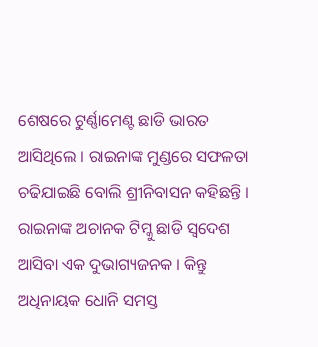ଶେଷରେ ଟୁର୍ଣ୍ଣାମେଣ୍ଟ ଛାଡି ଭାରତ ଆସିଥିଲେ । ରାଇନାଙ୍କ ମୁଣ୍ଡରେ ସଫଳତା ଚଢିଯାଇଛି ବୋଲି ଶ୍ରୀନିବାସନ କହିଛନ୍ତି ।
ରାଇନାଙ୍କ ଅଚାନକ ଟିମ୍କୁ ଛାଡି ସ୍ୱଦେଶ ଆସିବା ଏକ ଦୁଭାଗ୍ୟଜନକ । କିନ୍ତୁ ଅଧିନାୟକ ଧୋନି ସମସ୍ତ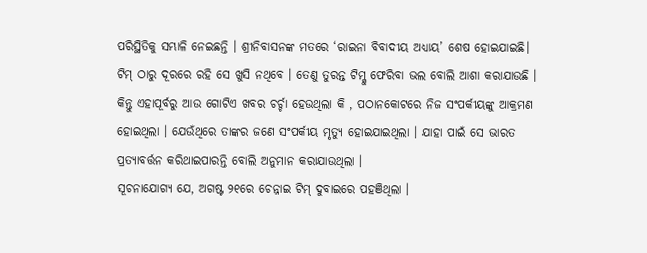ପରିସ୍ଥିତିକୁ ସମ୍ଭାଳି ନେଇଛନ୍ତି । ଶ୍ରୀନିବାସନଙ୍କ ମତରେ ‘ରାଇନା ବିବାଦୀୟ ଅଧ୍ୟାୟ’ ଶେଷ ହୋଇଯାଇଛି। ଟିମ୍ ଠାରୁ ଦୂରରେ ରହି ସେ ଖୁସି ନଥିବେ । ତେଣୁ ତୁରନ୍ତ ଟିମ୍କୁ ଫେରିବା ଭଲ ବୋଲି ଆଶା କରାଯାଉଛି । କିନ୍ତୁ ଏହାପୂର୍ବରୁ ଆଉ ଗୋଟିଏ ଖବର ଚର୍ଚ୍ଚା ହେଉଥିଲା କି , ପଠାନକୋଟରେ ନିଜ ସଂପର୍କୀୟଙ୍କୁ ଆକ୍ରମଣ ହୋଇଥିଲା । ଯେଉଁଥିରେ ତାଙ୍କର ଜଣେ ସଂପର୍କୀୟ ମୃତ୍ୟୁ ହୋଇଯାଇଥିଲା । ଯାହା ପାଇଁ ସେ ଭାରତ ପ୍ରତ୍ୟାବର୍ତ୍ତନ କରିଥାଇପାରନ୍ତି ବୋଲି ଅନୁମାନ କରାଯାଉଥିଲା ।
ସୂଚନାଯୋଗ୍ୟ ଯେ, ଅଗଷ୍ଟ ୨୧ରେ ଚେନ୍ନାଇ ଟିମ୍ ଦୁବାଇରେ ପହଞିଥିଲା ।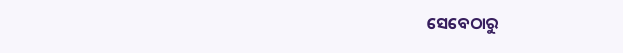ସେବେଠାରୁ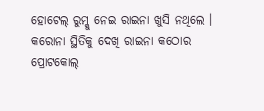ହୋଟେଲ୍ ରୁମ୍କୁ ନେଇ ରାଇନା ଖୁସି ନଥିଲେ । କରୋନା ସ୍ଥିତିକୁ ଦେଖି ରାଇନା କଠୋର ପ୍ରୋଟକୋଲ୍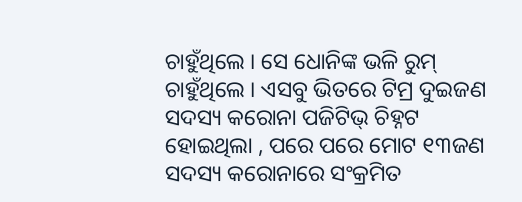ଚାହୁଁଥିଲେ । ସେ ଧୋନିଙ୍କ ଭଳି ରୁମ୍ ଚାହୁଁଥିଲେ । ଏସବୁ ଭିତରେ ଟିମ୍ର ଦୁଇଜଣ ସଦସ୍ୟ କରୋନା ପଜିଟିଭ୍ ଚିହ୍ନଟ ହୋଇଥିଲା , ପରେ ପରେ ମୋଟ ୧୩ଜଣ ସଦସ୍ୟ କରୋନାରେ ସଂକ୍ରମିତ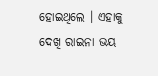ହୋଇଥିଲେ । ଏହାକୁ ଦେଖି ରାଇନା ଭୟ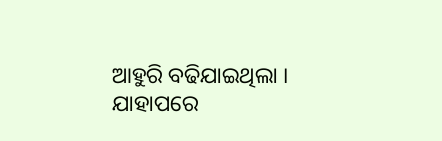ଆହୁରି ବଢିଯାଇଥିଲା । ଯାହାପରେ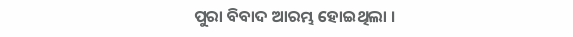ପୁରା ବିବାଦ ଆରମ୍ଭ ହୋଇଥିଲା ।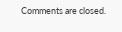Comments are closed.